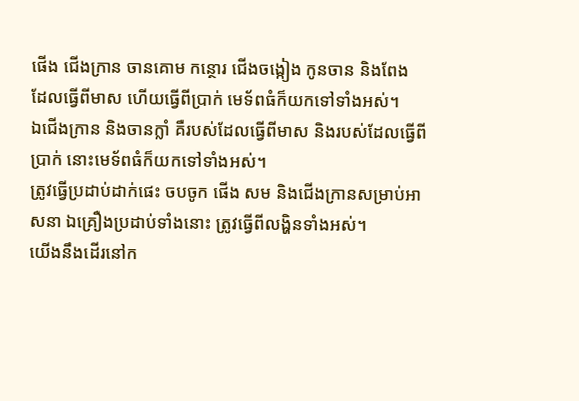ផើង ជើងក្រាន ចានគោម កន្ថោរ ជើងចង្កៀង កូនចាន និងពែង ដែលធ្វើពីមាស ហើយធ្វើពីប្រាក់ មេទ័ពធំក៏យកទៅទាំងអស់។
ឯជើងក្រាន និងចានក្លាំ គឺរបស់ដែលធ្វើពីមាស និងរបស់ដែលធ្វើពីប្រាក់ នោះមេទ័ពធំក៏យកទៅទាំងអស់។
ត្រូវធ្វើប្រដាប់ដាក់ផេះ ចបចូក ផើង សម និងជើងក្រានសម្រាប់អាសនា ឯគ្រឿងប្រដាប់ទាំងនោះ ត្រូវធ្វើពីលង្ហិនទាំងអស់។
យើងនឹងដើរនៅក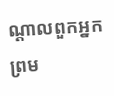ណ្ដាលពួកអ្នក ព្រម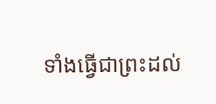ទាំងធ្វើជាព្រះដល់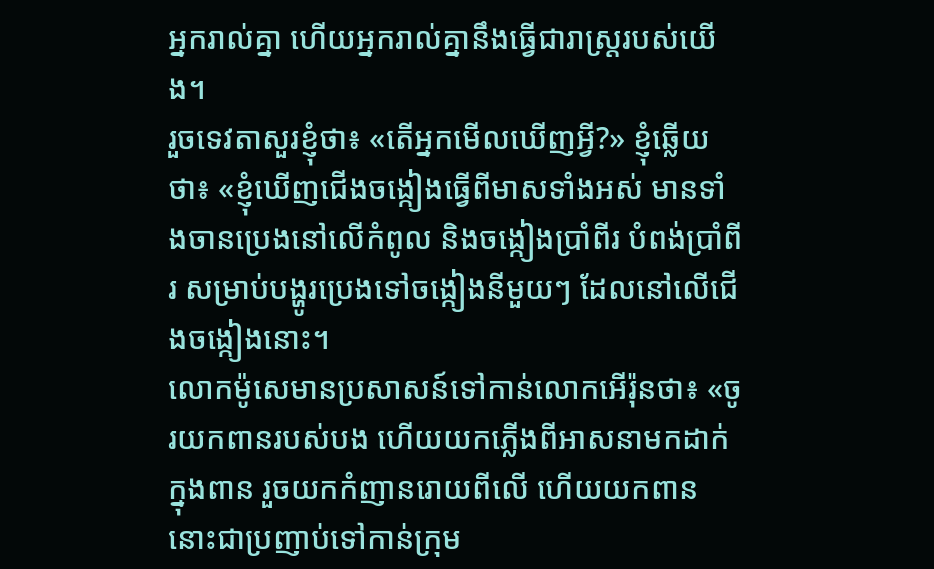អ្នករាល់គ្នា ហើយអ្នករាល់គ្នានឹងធ្វើជារាស្ត្ររបស់យើង។
រួចទេវតាសួរខ្ញុំថា៖ «តើអ្នកមើលឃើញអ្វី?» ខ្ញុំឆ្លើយថា៖ «ខ្ញុំឃើញជើងចង្កៀងធ្វើពីមាសទាំងអស់ មានទាំងចានប្រេងនៅលើកំពូល និងចង្កៀងប្រាំពីរ បំពង់ប្រាំពីរ សម្រាប់បង្ហូរប្រេងទៅចង្កៀងនីមួយៗ ដែលនៅលើជើងចង្កៀងនោះ។
លោកម៉ូសេមានប្រសាសន៍ទៅកាន់លោកអើរ៉ុនថា៖ «ចូរយកពានរបស់បង ហើយយកភ្លើងពីអាសនាមកដាក់ក្នុងពាន រួចយកកំញានរោយពីលើ ហើយយកពាននោះជាប្រញាប់ទៅកាន់ក្រុម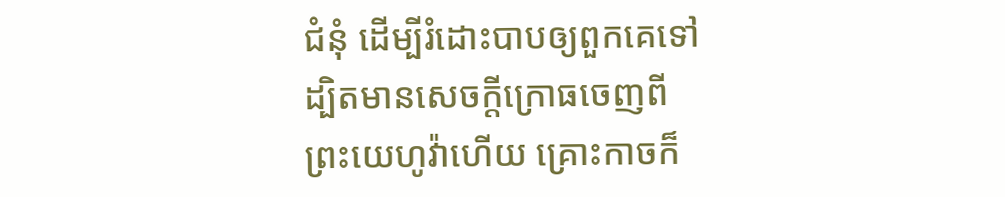ជំនុំ ដើម្បីរំដោះបាបឲ្យពួកគេទៅ ដ្បិតមានសេចក្ដីក្រោធចេញពីព្រះយេហូវ៉ាហើយ គ្រោះកាចក៏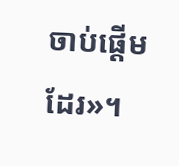ចាប់ផ្ដើមដែរ»។